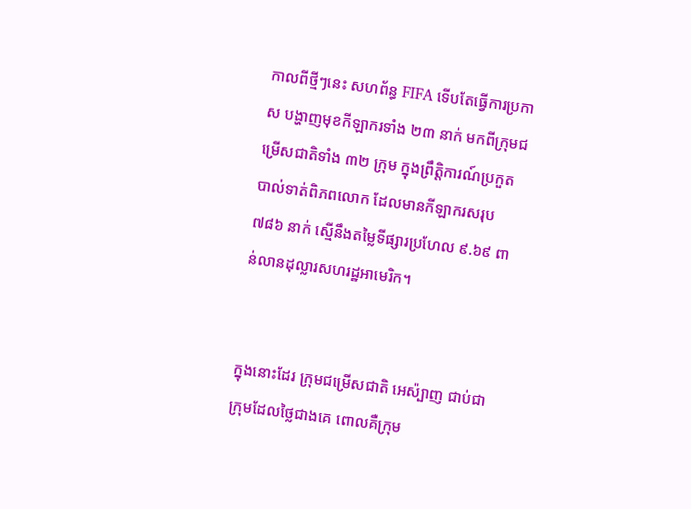កាលពីថ្មីៗនេះ សហព័ន្ធ FIFA ទើបតែធ្វើការប្រកាស បង្ហាញមុខកីឡាករទាំង ២៣ នាក់ មកពីក្រុមជម្រើសជាតិទាំង ៣២ ក្រុម ក្នុងព្រឹត្តិការណ៍ប្រកួតបាល់ទាត់ពិភពលោក ដែលមានកីឡាករសរុប ៧៨៦ នាក់ ស្មើនឹងតម្លៃទីផ្សារប្រហែល ៩.៦៩ ពាន់លានដុល្លារសហរដ្ឋអាមេរិក។


ក្នុងនោះដែរ ក្រុមជម្រើសជាតិ អេស៉្បាញ ជាប់ជាក្រុមដែលថ្លៃជាងគេ ពោលគឺក្រុម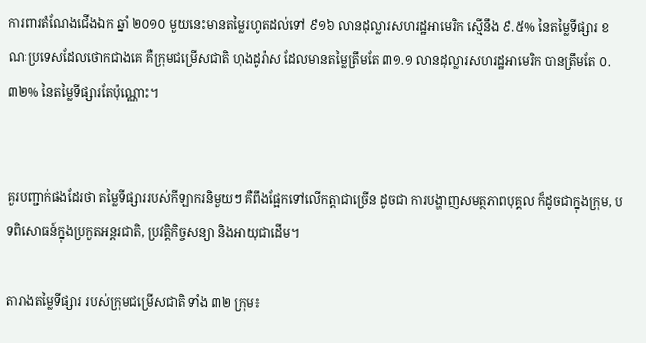ការពារតំណែងជើងឯក ឆ្នាំ ២០១០ មួយនេះមានតម្លៃរហូតដល់ទៅ ៩១៦ លានដុល្លារសហរដ្ឋអាមេរិក ស្មើនឹង ៩.៥% នៃតម្លៃទីផ្សារ ខណៈប្រទេសដែលថោកជាងគេ គឺក្រុមជម្រើសជាតិ ហុងដូរ៉ាស ដែលមានតម្លៃត្រឹមតែ ៣១.១ លានដុល្លារសហរដ្ឋអាមេរិក បានត្រឹមតែ ០.៣២% នៃតម្លៃទីផ្សារតែប៉ុណ្ណោះ។


គួរបញ្ជាក់ផងដែរថា តម្លៃទីផ្សាររបស់កីឡាករនិមួយៗ គឺពឹងផ្អែកទៅលើកត្តាជាច្រើន ដូចជា ការបង្ហាញសមត្ថភាពបុគ្គល ក៏ដូចជាក្នុងក្រុម, បទពិសោធន៍ក្នុងប្រកួតអន្តរជាតិ, ប្រវត្តិកិច្ចសន្យា និងអាយុជាដើម។

តារាងតម្លៃទីផ្សារ របស់ក្រុមជម្រើសជាតិ ទាំង ៣២ ក្រុម៖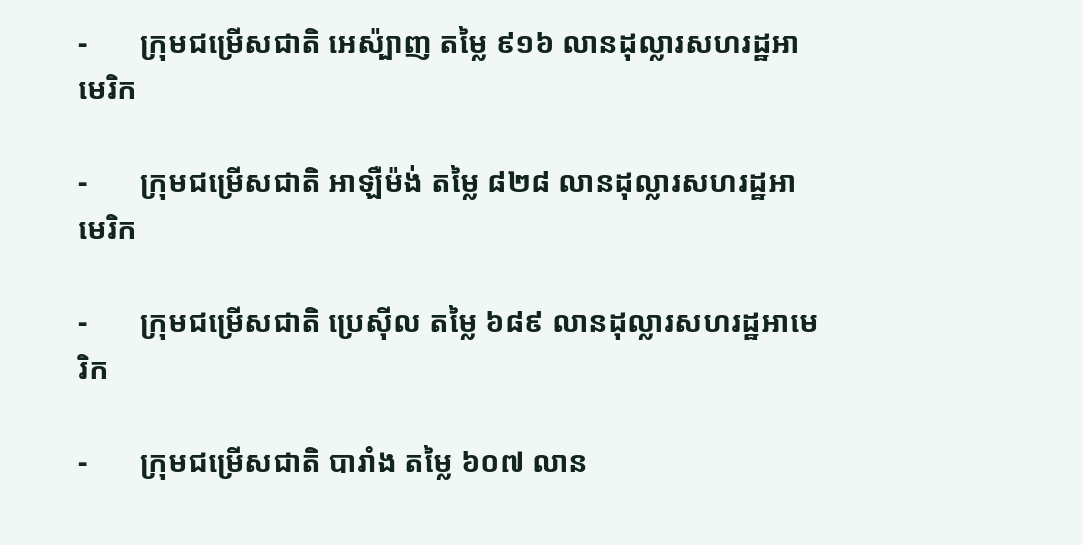-       ក្រុមជម្រើសជាតិ អេស៉្បាញ តម្លៃ ៩១៦ លានដុល្លារសហរដ្ឋអាមេរិក

-       ក្រុមជម្រើសជាតិ អាឡឺម៉ង់ តម្លៃ ៨២៨ លានដុល្លារសហរដ្ឋអាមេរិក

-       ក្រុមជម្រើសជាតិ ប្រេស៊ីល តម្លៃ ៦៨៩ លានដុល្លារសហរដ្ឋអាមេរិក

-       ក្រុមជម្រើសជាតិ បារាំង តម្លៃ ៦០៧ លាន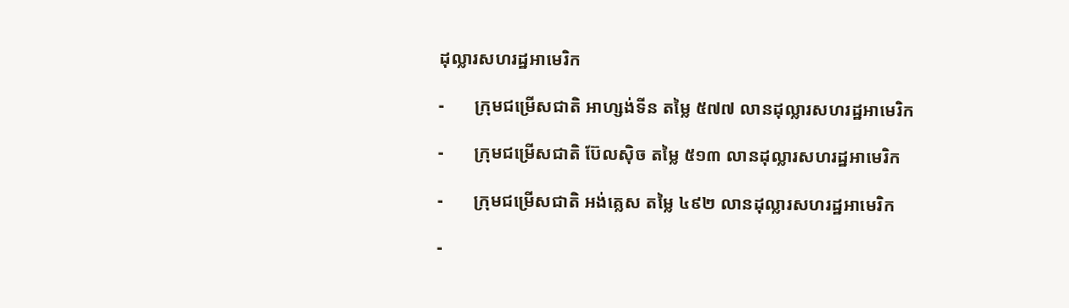ដុល្លារសហរដ្ឋអាមេរិក

-       ក្រុមជម្រើសជាតិ អាហ្សង់ទីន តម្លៃ ៥៧៧ លានដុល្លារសហរដ្ឋអាមេរិក

-       ក្រុមជម្រើសជាតិ ប៊ែលស៊ិច តម្លៃ ៥១៣ លានដុល្លារសហរដ្ឋអាមេរិក

-       ក្រុមជម្រើសជាតិ អង់គ្លេស តម្លៃ ៤៩២ លានដុល្លារសហរដ្ឋអាមេរិក

-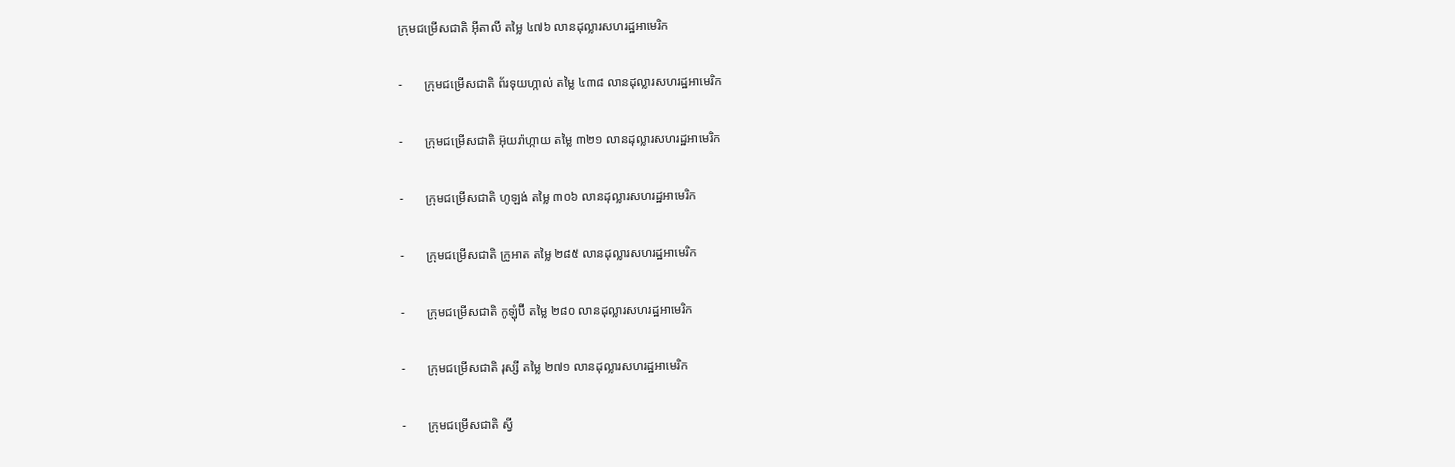ក្រុមជម្រើសជាតិ អ៊ីតាលី តម្លៃ ៤៧៦ លានដុល្លារសហរដ្ឋអាមេរិក

-       ក្រុមជម្រើសជាតិ ព័រទុយហ្កាល់ តម្លៃ ៤៣៨ លានដុល្លារសហរដ្ឋអាមេរិក

-       ក្រុមជម្រើសជាតិ អ៊ុយរ៉ាហ្កាយ តម្លៃ ៣២១ លានដុល្លារសហរដ្ឋអាមេរិក

-       ក្រុមជម្រើសជាតិ ហូឡង់ តម្លៃ ៣០៦ លានដុល្លារសហរដ្ឋអាមេរិក

-       ក្រុមជម្រើសជាតិ ក្រូអាត តម្លៃ ២៨៥ លានដុល្លារសហរដ្ឋអាមេរិក

-       ក្រុមជម្រើសជាតិ កូឡុំប៊ី តម្លៃ ២៨០ លានដុល្លារសហរដ្ឋអាមេរិក

-       ក្រុមជម្រើសជាតិ រុស្សី តម្លៃ ២៧១ លានដុល្លារសហរដ្ឋអាមេរិក

-       ក្រុមជម្រើសជាតិ ស្វី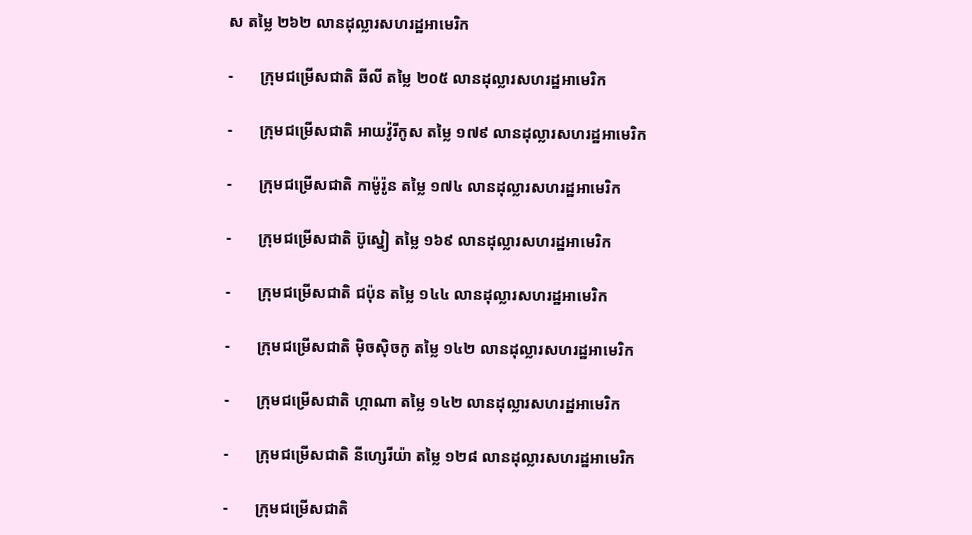ស តម្លៃ ២៦២ លានដុល្លារសហរដ្ឋអាមេរិក

-       ក្រុមជម្រើសជាតិ ឆីលី តម្លៃ ២០៥ លានដុល្លារសហរដ្ឋអាមេរិក

-       ក្រុមជម្រើសជាតិ អាយវ៉ូរីកូស តម្លៃ ១៧៩ លានដុល្លារសហរដ្ឋអាមេរិក

-       ក្រុមជម្រើសជាតិ កាម៉ូរ៉ូន តម្លៃ ១៧៤ លានដុល្លារសហរដ្ឋអាមេរិក

-       ក្រុមជម្រើសជាតិ ប៊ូស្នៀ តម្លៃ ១៦៩ លានដុល្លារសហរដ្ឋអាមេរិក

-       ក្រុមជម្រើសជាតិ ជប៉ុន តម្លៃ ១៤៤ លានដុល្លារសហរដ្ឋអាមេរិក

-       ក្រុមជម្រើសជាតិ ម៉ិចស៊ិចកូ តម្លៃ ១៤២ លានដុល្លារសហរដ្ឋអាមេរិក

-       ក្រុមជម្រើសជាតិ ហ្កាណា តម្លៃ ១៤២ លានដុល្លារសហរដ្ឋអាមេរិក

-       ក្រុមជម្រើសជាតិ នីហ្សេរីយ៉ា តម្លៃ ១២៨ លានដុល្លារសហរដ្ឋអាមេរិក

-       ក្រុមជម្រើសជាតិ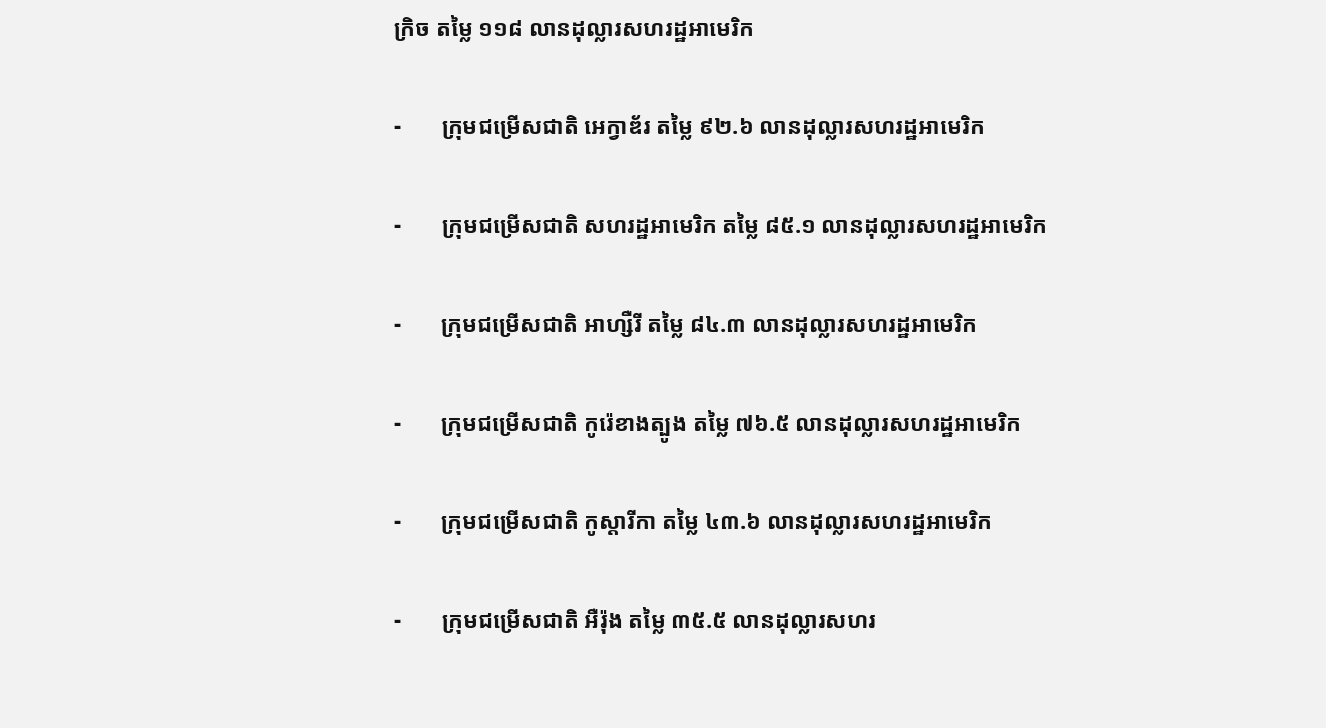ក្រិច តម្លៃ ១១៨ លានដុល្លារសហរដ្ឋអាមេរិក

-       ក្រុមជម្រើសជាតិ អេក្វាឌ័រ តម្លៃ ៩២.៦ លានដុល្លារសហរដ្ឋអាមេរិក

-       ក្រុមជម្រើសជាតិ សហរដ្ឋអាមេរិក តម្លៃ ៨៥.១ លានដុល្លារសហរដ្ឋអាមេរិក

-       ក្រុមជម្រើសជាតិ អាហ្សឺរី តម្លៃ ៨៤.៣ លានដុល្លារសហរដ្ឋអាមេរិក

-       ក្រុមជម្រើសជាតិ កូរ៉េខាងត្បូង តម្លៃ ៧៦.៥ លានដុល្លារសហរដ្ឋអាមេរិក

-       ក្រុមជម្រើសជាតិ កូស្តារីកា តម្លៃ ៤៣.៦ លានដុល្លារសហរដ្ឋអាមេរិក

-       ក្រុមជម្រើសជាតិ អឺរ៉ុង តម្លៃ ៣៥.៥ លានដុល្លារសហរ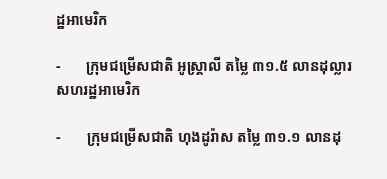ដ្ឋអាមេរិក

-       ក្រុមជម្រើសជាតិ អូស្ត្រាលី តម្លៃ ៣១.៥ លានដុល្លារសហរដ្ឋអាមេរិក

-       ក្រុមជម្រើសជាតិ ហុងដូរ៉ាស តម្លៃ ៣១.១ លានដុ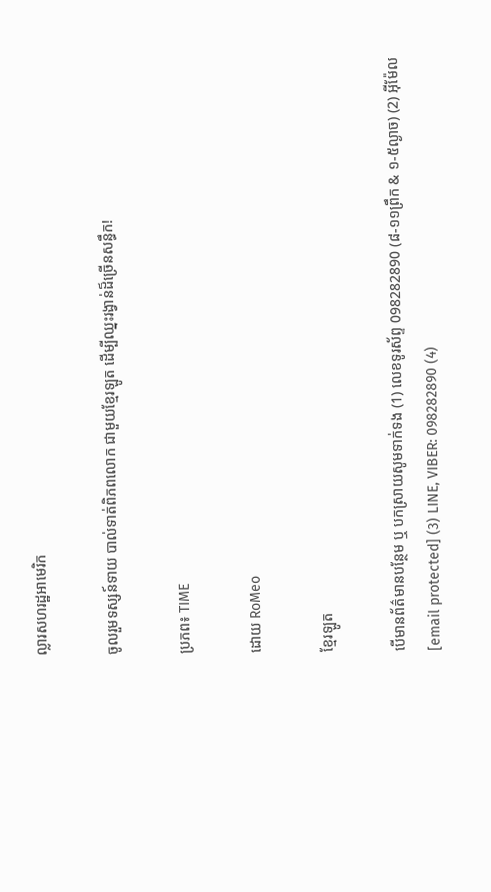ល្លារសហរដ្ឋអាមេរិក

ចូលរួមទស្សន៍ទាយ បាល់ទាត់ពិភពលោក ជាមួយខ្មែរឡូត ដើម្បីឈ្នះរង្វាន់ដ៏ច្រើនសន្ធឹក!

ប្រភព៖ TIME

ដោយ RoMeo

ខ្មែរឡូត

បើមានព័ត៌មានបន្ថែម ឬ បកស្រាយសូមទាក់ទង (1) លេខទូរស័ព្ទ 098282890 (៨-១១ព្រឹក & ១-៥ល្ងាច) (2) អ៊ីម៉ែល [email protected] (3) LINE, VIBER: 098282890 (4)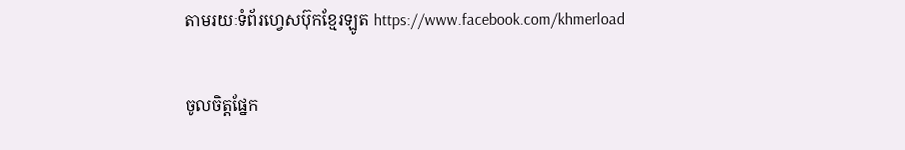តាមរយៈទំព័រហ្វេសប៊ុកខ្មែរឡូត https://www.facebook.com/khmerload

ចូលចិត្តផ្នែក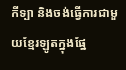កីទ្បា និងចង់ធ្វើការជាមួយខ្មែរឡូតក្នុងផ្នែ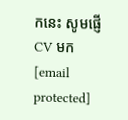កនេះ សូមផ្ញើ CV មក [email protected]